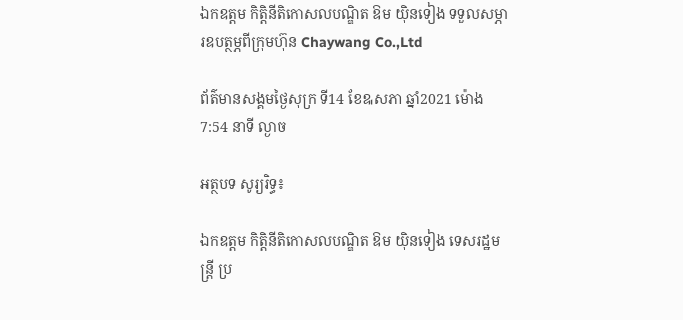ឯកឧត្តម កិត្តិនីតិកោសលបណ្ឌិត ឱម យ៉ិនទៀង ទទួលសម្ភារឧបត្ថម្ភពីក្រុមហ៊ុន Chaywang Co.,Ltd

ព័ត៌មានសង្គមថ្ងៃសុក្រ ទី14 ខែឩសភា ឆ្នាំ2021 ម៉ោង 7:54 នាទី ល្ងាច

អត្ថបទ សូរ្យរិទ្ធ៖

ឯកឧត្តម កិត្តិនីតិកោសលបណ្ឌិត ឱម យ៉ិនទៀង ទេសរដ្ឋមន្ត្រី ប្រ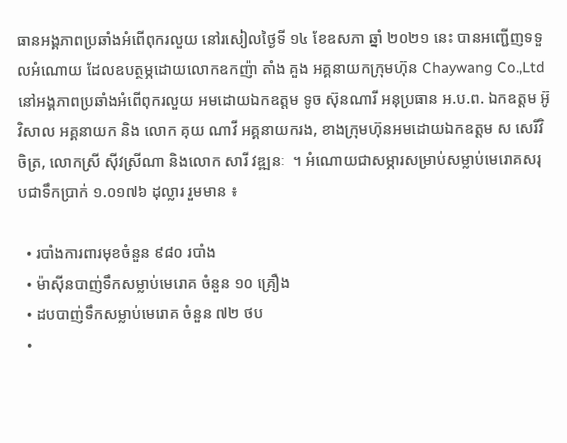ធានអង្គភាពប្រឆាំងអំពើពុករលួយ នៅរសៀលថ្ងៃទី ១៤ ខែឧសភា ឆ្នាំ ២០២១ នេះ បានអញ្ជើញទទួលអំណោយ ដែលឧបត្ថម្ភដោយលោកឧកញ៉ា តាំង គួង អគ្គនាយកក្រុមហ៊ុន Chaywang Co.,Ltd នៅអង្គភាពប្រឆាំងអំពើពុករលួយ អមដោយឯកឧត្តម ទូច ស៊ុនណារី អនុប្រធាន អ.ប.ព. ឯកឧត្តម អ៊ូ វិសាល អគ្គនាយក និង លោក គុយ ណាវី អគ្គនាយករង, ខាងក្រុមហ៊ុនអមដោយឯកឧត្តម ស សេរីវិចិត្រ, លោកស្រី ស៊ីវស្រីណា និងលោក សារី វឌ្ឍនៈ  ។ អំណោយជាសម្ភារសម្រាប់សម្លាប់មេរោគសរុបជាទឹកប្រាក់ ១.០១៧៦ ដុល្លារ រួមមាន ៖

  • របាំងការពារមុខចំនួន ៩៨០ របាំង
  • ម៉ាស៊ីនបាញ់ទឹកសម្លាប់មេរោគ ចំនួន ១០ គ្រឿង
  • ដបបាញ់ទឹកសម្លាប់មេរោគ ចំនួន ៧២ ថប
  •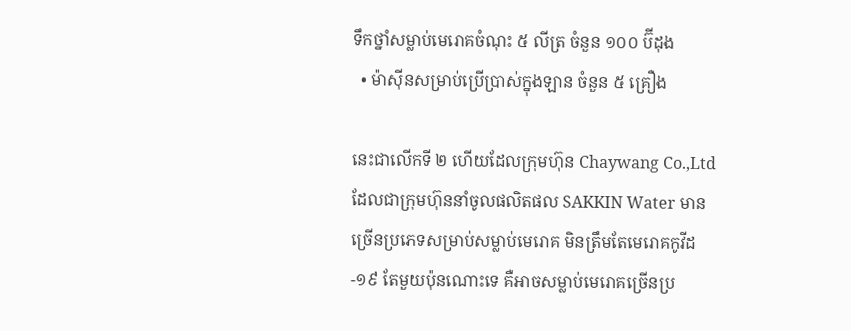ទឹកថ្នាំសម្លាប់មេរោគចំណុះ ៥ លីត្រ ចំនួន ១០០ ប៊ីដុង
  • ម៉ាស៊ីនសម្រាប់ប្រើប្រាស់ក្នុងឡាន ចំនួន ៥ គ្រឿង

នេះជាលើកទី ២ ហើយដែលក្រុមហ៊ុន Chaywang Co.,Ltd  ដែលជាក្រុមហ៊ុននាំចូលផលិតផល SAKKIN Water មានច្រើនប្រភេទសម្រាប់សម្លាប់មេរោគ មិនត្រឹមតែមេរោគកូវីដ-១៩ តែមួយប៉ុនណោះទេ គឺអាចសម្លាប់មេរោគច្រើនប្រ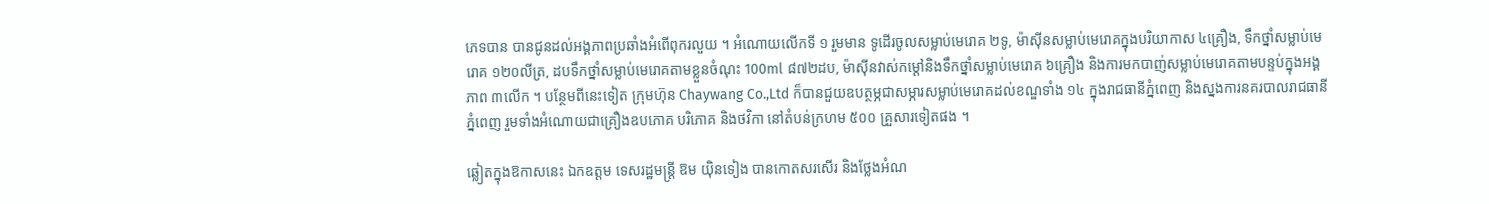ភេទបាន បានជូនដល់អង្គភាពប្រឆាំងអំពើពុករលួយ ។ អំណោយលើកទី ១ រួមមាន ទូដើរចូលសម្លាប់មេរោគ ២ទូ, ម៉ាស៊ីនសម្លាប់មេរោគក្នុងបរិយាកាស ៤គ្រឿង, ទឹកថ្នាំសម្លាប់មេរោគ ១២០លីត្រ, ដបទឹកថ្នាំសម្លាប់មេរោគតាមខ្លួនចំណុះ 100ml ៨៧២ដប, ម៉ាស៊ីនវាស់កម្តៅនិងទឹកថ្នាំសម្លាប់មេរោគ ៦គ្រឿង និងការមកបាញ់សម្លាប់មេរោគតាមបន្ទប់ក្នុងអង្គភាព ៣លើក ។ បន្ថែមពីនេះទៀត ក្រុមហ៊ុន Chaywang Co.,Ltd ក៏បានជួយឧបត្ថម្ភជាសម្ភារសម្លាប់មេរោគដល់ខណ្ឌទាំង ១៤ ក្នុងរាជធានីភ្នំពេញ និងស្នងការនគរបាលរាជធានីភ្នំពេញ រួមទាំងអំណោយជាគ្រឿងឧបភោគ បរិភោគ និងថវិកា នៅតំបន់ក្រហម ៥០០ គ្រួសារទៀតផង ។

ឆ្លៀតក្នុងឱកាសនេះ ឯកឧត្តម ទេសរដ្ឋមន្ត្រី ឱម យ៉ិនទៀង បានកោតសរសើរ និងថ្លែងអំណ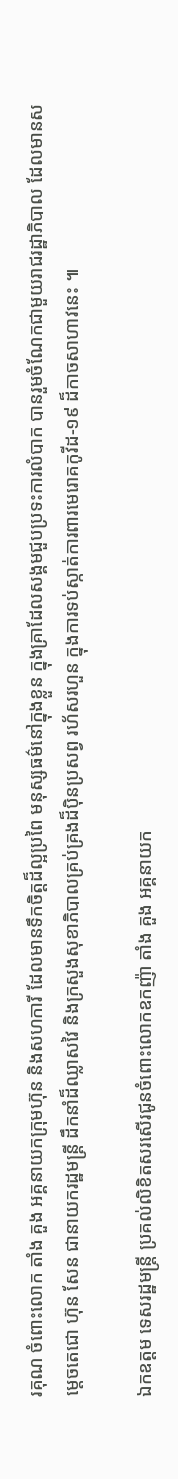រគុណ ចំពោះលោក តាំង គួង អគ្គនាយកក្រុមហ៊ុន និងសហការី ដែលមានទឹកចិត្តដ៏ល្អប្រពៃ មនុស្សធម៌នៅក្នុងខ្លួន ក្នុងគ្រាដែលសង្គមជួបប្រទះការលំបាក បានរួមចំណែកជាមួយរាជរដ្ឋាភិបាល ដែលមានសម្តេចតេជោ ហ៊ុន សែន ជានាយករដ្ឋមន្ត្រី ដឹកនាំដ៏ឈ្លាសវៃ និងក្រសួងសុខាភិបាលគ្រប់គ្រងដ៏ប៉ិនប្រសព្វ រហ័សរហួន ក្នុងការទប់ស្កាត់ការពារមេរោគកូវីដ-១៩ ដ៏កាចសាហាវនេះ ៕

ឯកឧត្តម ទេសរដ្ឋមន្ត្រី ប្រគល់លិខិតសរសើរជូនចំពោះលោកឧកញ៉ា តាំង គួង អគ្គនាយក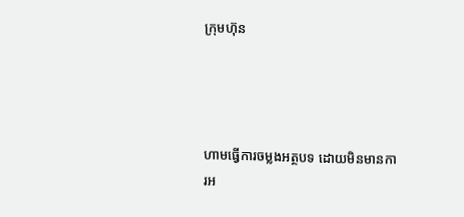ក្រុមហ៊ុន




ហាមធ្វើការចម្លងអត្ថបទ ដោយមិនមានការអ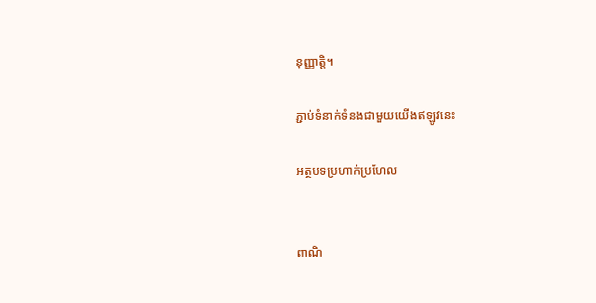នុញ្ញាត្តិ។

ភ្ជាប់ទំនាក់ទំនងជាមួយយើងឥឡូវនេះ

អត្ថបទប្រហាក់ប្រហែល


ពាណិ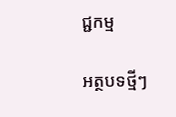ជ្ជកម្ម

អត្ថបទថ្មីៗ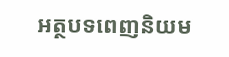អត្ថបទពេញនិយម